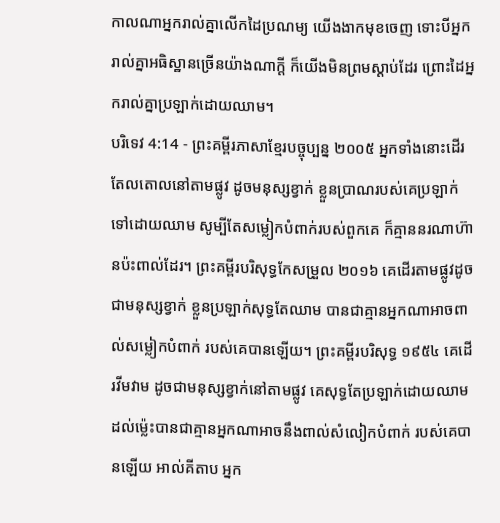កាលណាអ្នករាល់គ្នាលើកដៃប្រណម្យ យើងងាកមុខចេញ ទោះបីអ្នករាល់គ្នាអធិស្ឋានច្រើនយ៉ាងណាក្ដី ក៏យើងមិនព្រមស្ដាប់ដែរ ព្រោះដៃអ្នករាល់គ្នាប្រឡាក់ដោយឈាម។
បរិទេវ 4:14 - ព្រះគម្ពីរភាសាខ្មែរបច្ចុប្បន្ន ២០០៥ អ្នកទាំងនោះដើរតែលតោលនៅតាមផ្លូវ ដូចមនុស្សខ្វាក់ ខ្លួនប្រាណរបស់គេប្រឡាក់ទៅដោយឈាម សូម្បីតែសម្លៀកបំពាក់របស់ពួកគេ ក៏គ្មាននរណាហ៊ានប៉ះពាល់ដែរ។ ព្រះគម្ពីរបរិសុទ្ធកែសម្រួល ២០១៦ គេដើរតាមផ្លូវដូចជាមនុស្សខ្វាក់ ខ្លួនប្រឡាក់សុទ្ធតែឈាម បានជាគ្មានអ្នកណាអាចពាល់សម្លៀកបំពាក់ របស់គេបានឡើយ។ ព្រះគម្ពីរបរិសុទ្ធ ១៩៥៤ គេដើរវីមវាម ដូចជាមនុស្សខ្វាក់នៅតាមផ្លូវ គេសុទ្ធតែប្រឡាក់ដោយឈាម ដល់ម៉្លេះបានជាគ្មានអ្នកណាអាចនឹងពាល់សំលៀកបំពាក់ របស់គេបានឡើយ អាល់គីតាប អ្នក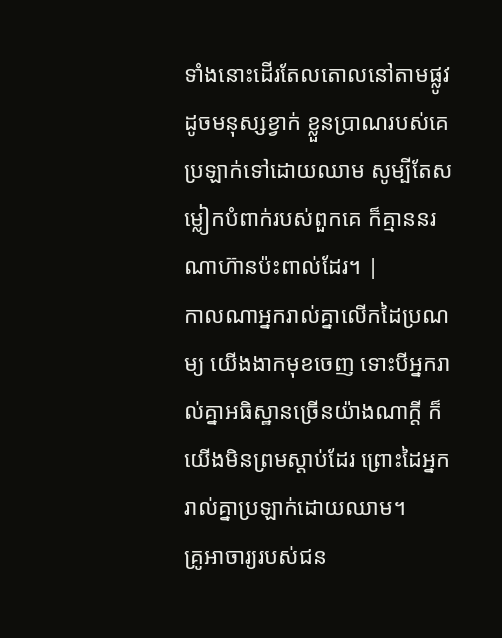ទាំងនោះដើរតែលតោលនៅតាមផ្លូវ ដូចមនុស្សខ្វាក់ ខ្លួនប្រាណរបស់គេប្រឡាក់ទៅដោយឈាម សូម្បីតែសម្លៀកបំពាក់របស់ពួកគេ ក៏គ្មាននរណាហ៊ានប៉ះពាល់ដែរ។ |
កាលណាអ្នករាល់គ្នាលើកដៃប្រណម្យ យើងងាកមុខចេញ ទោះបីអ្នករាល់គ្នាអធិស្ឋានច្រើនយ៉ាងណាក្ដី ក៏យើងមិនព្រមស្ដាប់ដែរ ព្រោះដៃអ្នករាល់គ្នាប្រឡាក់ដោយឈាម។
គ្រូអាចារ្យរបស់ជន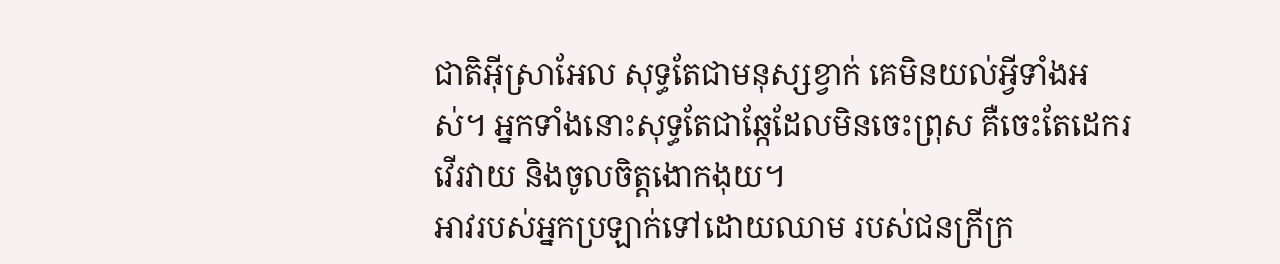ជាតិអ៊ីស្រាអែល សុទ្ធតែជាមនុស្សខ្វាក់ គេមិនយល់អ្វីទាំងអស់។ អ្នកទាំងនោះសុទ្ធតែជាឆ្កែដែលមិនចេះព្រុស គឺចេះតែដេករវើរវាយ និងចូលចិត្តងោកងុយ។
អាវរបស់អ្នកប្រឡាក់ទៅដោយឈាម របស់ជនក្រីក្រ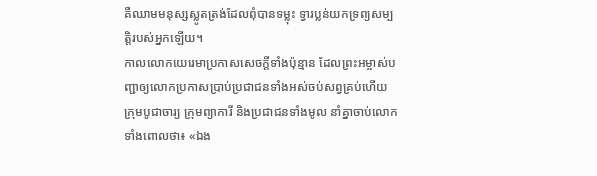គឺឈាមមនុស្សស្លូតត្រង់ដែលពុំបានទម្លុះ ទ្វារប្លន់យកទ្រព្យសម្បត្តិរបស់អ្នកឡើយ។
កាលលោកយេរេមាប្រកាសសេចក្ដីទាំងប៉ុន្មាន ដែលព្រះអម្ចាស់បញ្ជាឲ្យលោកប្រកាសប្រាប់ប្រជាជនទាំងអស់ចប់សព្វគ្រប់ហើយ ក្រុមបូជាចារ្យ ក្រុមព្យាការី និងប្រជាជនទាំងមូល នាំគ្នាចាប់លោក ទាំងពោលថា៖ «ឯង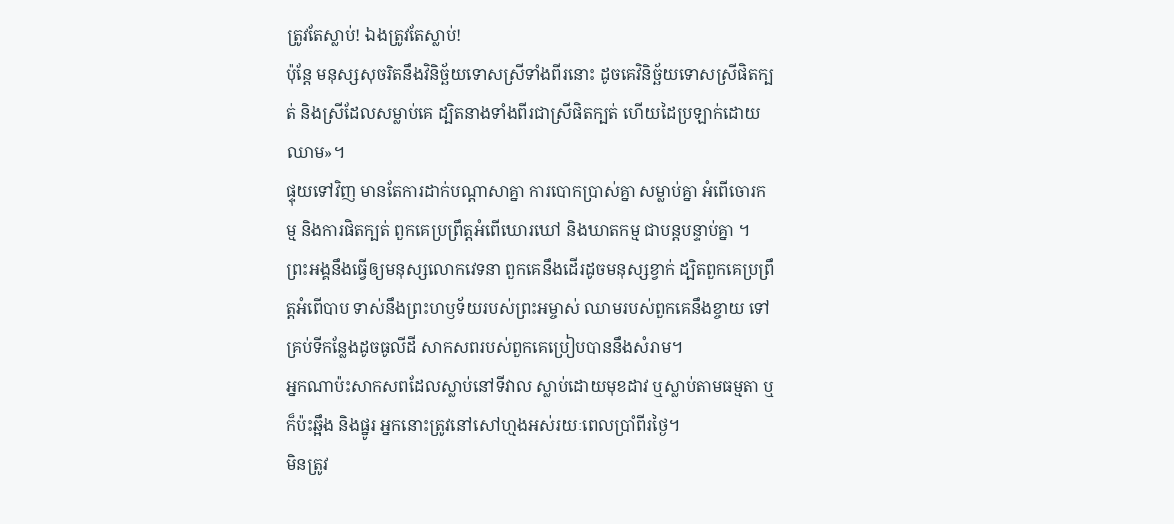ត្រូវតែស្លាប់! ឯងត្រូវតែស្លាប់!
ប៉ុន្តែ មនុស្សសុចរិតនឹងវិនិច្ឆ័យទោសស្រីទាំងពីរនោះ ដូចគេវិនិច្ឆ័យទោសស្រីផិតក្បត់ និងស្រីដែលសម្លាប់គេ ដ្បិតនាងទាំងពីរជាស្រីផិតក្បត់ ហើយដៃប្រឡាក់ដោយឈាម»។
ផ្ទុយទៅវិញ មានតែការដាក់បណ្ដាសាគ្នា ការបោកប្រាស់គ្នា សម្លាប់គ្នា អំពើចោរកម្ម និងការផិតក្បត់ ពួកគេប្រព្រឹត្តអំពើឃោរឃៅ និងឃាតកម្ម ជាបន្តបន្ទាប់គ្នា ។
ព្រះអង្គនឹងធ្វើឲ្យមនុស្សលោកវេទនា ពួកគេនឹងដើរដូចមនុស្សខ្វាក់ ដ្បិតពួកគេប្រព្រឹត្តអំពើបាប ទាស់នឹងព្រះហឫទ័យរបស់ព្រះអម្ចាស់ ឈាមរបស់ពួកគេនឹងខ្ចាយ ទៅគ្រប់ទីកន្លែងដូចធូលីដី សាកសពរបស់ពួកគេប្រៀបបាននឹងសំរាម។
អ្នកណាប៉ះសាកសពដែលស្លាប់នៅទីវាល ស្លាប់ដោយមុខដាវ ឬស្លាប់តាមធម្មតា ឬក៏ប៉ះឆ្អឹង និងផ្នូរ អ្នកនោះត្រូវនៅសៅហ្មងអស់រយៈពេលប្រាំពីរថ្ងៃ។
មិនត្រូវ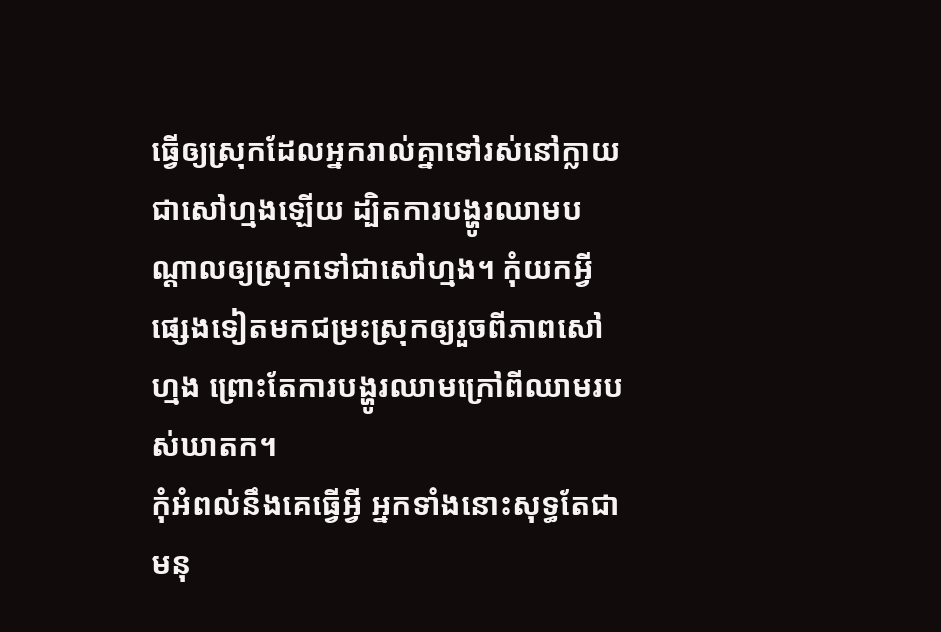ធ្វើឲ្យស្រុកដែលអ្នករាល់គ្នាទៅរស់នៅក្លាយជាសៅហ្មងឡើយ ដ្បិតការបង្ហូរឈាមបណ្ដាលឲ្យស្រុកទៅជាសៅហ្មង។ កុំយកអ្វីផ្សេងទៀតមកជម្រះស្រុកឲ្យរួចពីភាពសៅហ្មង ព្រោះតែការបង្ហូរឈាមក្រៅពីឈាមរបស់ឃាតក។
កុំអំពល់នឹងគេធ្វើអ្វី អ្នកទាំងនោះសុទ្ធតែជាមនុ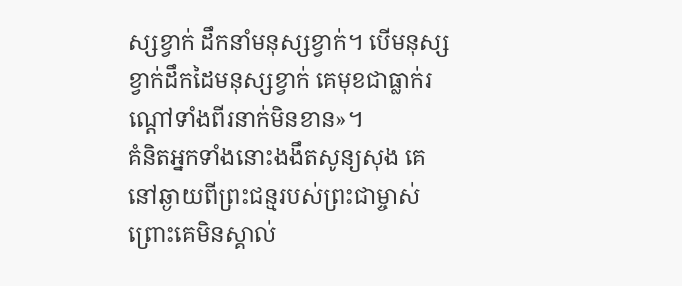ស្សខ្វាក់ ដឹកនាំមនុស្សខ្វាក់។ បើមនុស្សខ្វាក់ដឹកដៃមនុស្សខ្វាក់ គេមុខជាធ្លាក់រណ្ដៅទាំងពីរនាក់មិនខាន»។
គំនិតអ្នកទាំងនោះងងឹតសូន្យសុង គេនៅឆ្ងាយពីព្រះជន្មរបស់ព្រះជាម្ចាស់ ព្រោះគេមិនស្គាល់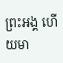ព្រះអង្គ ហើយមា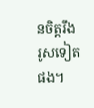នចិត្តរឹងរូសទៀតផង។